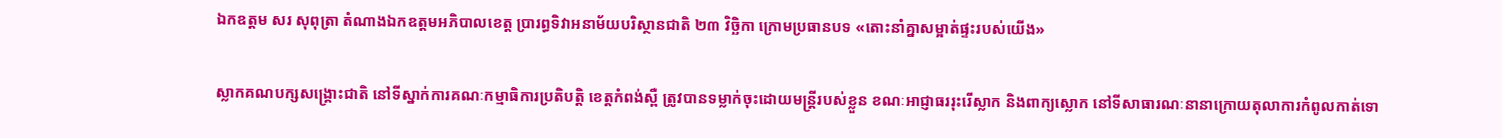ឯកឧត្ដម សរ សុពុត្រា តំណាងឯកឧត្តមអភិបាលខេត្ត ប្រារព្ធទិវាអនាម័យបរិស្ថានជាតិ ២៣ វិច្ឆិកា ក្រោមប្រធានបទ «តោះនាំគ្នាសម្អាត់ផ្ទះរបស់យើង»

ស្លាកគណបក្សសង្គ្រោះជាតិ នៅទីស្នាក់ការគណៈកម្មាធិការប្រតិបត្តិ ខេត្តកំពង់ស្ពឺ ត្រូវបានទម្លាក់ចុះដោយមន្រ្តីរបស់ខ្លួន ខណៈអាជ្ញាធររុះរើស្លាក និងពាក្យស្លោក នៅទីសាធារណៈនានាក្រោយតុលាការកំពូលកាត់ទោ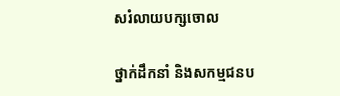សរំលាយបក្សចោល

ថ្នាក់ដឹកនាំ និងសកម្មជនប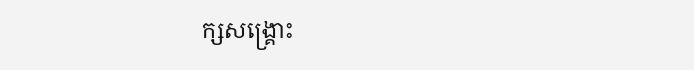ក្សសង្គ្រោះ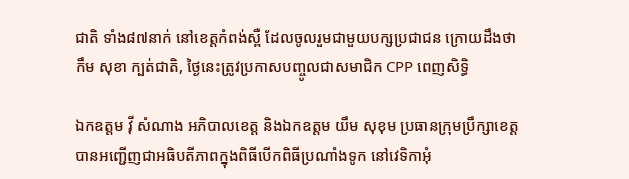ជាតិ ទាំង៨៧នាក់ នៅខេត្តកំពង់ស្ពឺ ដែលចូលរួមជាមួយបក្សប្រជាជន ក្រោយដឹងថា កឹម សុខា ក្បត់ជាតិ, ថ្ងៃនេះត្រូវប្រកាសបញ្ចូលជាសមាជិក CPP ពេញសិទ្ធិ

ឯកឧត្តម វ៉ី សំណាង អភិបាលខេត្ត និងឯកឧត្តម យឹម សុខុម ប្រធានក្រុមប្រឹក្សាខេត្ត បានអញ្ជើញជាអធិបតីភាពក្នុងពិធីបើកពិធីប្រណាំងទូក នៅវេទិកាអុំ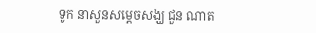ទូក នាសួនសម្ដេចសង្ឃ ជួន ណាត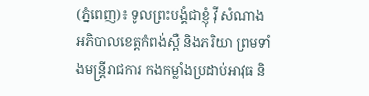(ភ្នំពេញ)៖ ទូលព្រះបង្គំជាខ្ញុំ វ៉ី សំណាង អភិបាលខេត្តកំពង់ស្ពឺ និងភរិយា ព្រមទាំងមន្រ្តីរាជការ កងកម្លាំងប្រដាប់អាវុធ និ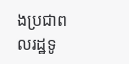ងប្រជាពលរដ្ឋទូ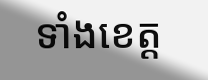ទាំងខេត្ត